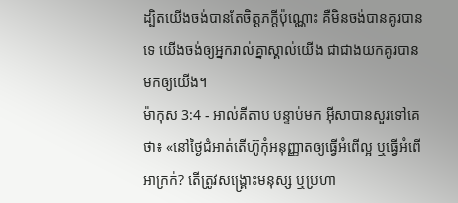ដ្បិតយើងចង់បានតែចិត្តភក្ដីប៉ុណ្ណោះ គឺមិនចង់បានគូរបានទេ យើងចង់ឲ្យអ្នករាល់គ្នាស្គាល់យើង ជាជាងយកគូរបានមកឲ្យយើង។
ម៉ាកុស 3:4 - អាល់គីតាប បន្ទាប់មក អ៊ីសាបានសួរទៅគេថា៖ «នៅថ្ងៃជំអាត់តើហ៊ូកុំអនុញ្ញាតឲ្យធ្វើអំពើល្អ ឬធ្វើអំពើអាក្រក់? តើត្រូវសង្គ្រោះមនុស្ស ឬប្រហា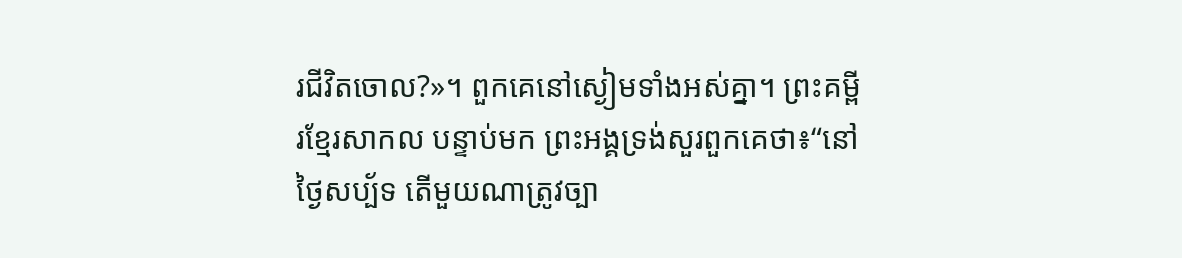រជីវិតចោល?»។ ពួកគេនៅស្ងៀមទាំងអស់គ្នា។ ព្រះគម្ពីរខ្មែរសាកល បន្ទាប់មក ព្រះអង្គទ្រង់សួរពួកគេថា៖“នៅថ្ងៃសប្ប័ទ តើមួយណាត្រូវច្បា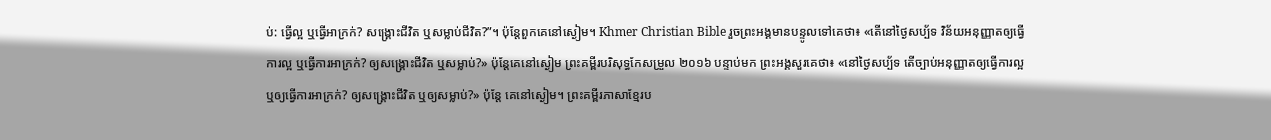ប់: ធ្វើល្អ ឬធ្វើអាក្រក់? សង្គ្រោះជីវិត ឬសម្លាប់ជីវិត?”។ ប៉ុន្តែពួកគេនៅស្ងៀម។ Khmer Christian Bible រួចព្រះអង្គមានបន្ទូលទៅគេថា៖ «តើនៅថ្ងៃសប្ប័ទ វិន័យអនុញ្ញាតឲ្យធ្វើការល្អ ឬធ្វើការអាក្រក់? ឲ្យសង្គ្រោះជីវិត ឬសម្លាប់?» ប៉ុន្ដែគេនៅស្ងៀម ព្រះគម្ពីរបរិសុទ្ធកែសម្រួល ២០១៦ បន្ទាប់មក ព្រះអង្គសួរគេថា៖ «នៅថ្ងៃសប្ប័ទ តើច្បាប់អនុញ្ញាតឲ្យធ្វើការល្អ ឬឲ្យធ្វើការអាក្រក់? ឲ្យសង្គ្រោះជីវិត ឬឲ្យសម្លាប់?» ប៉ុន្តែ គេនៅស្ងៀម។ ព្រះគម្ពីរភាសាខ្មែរប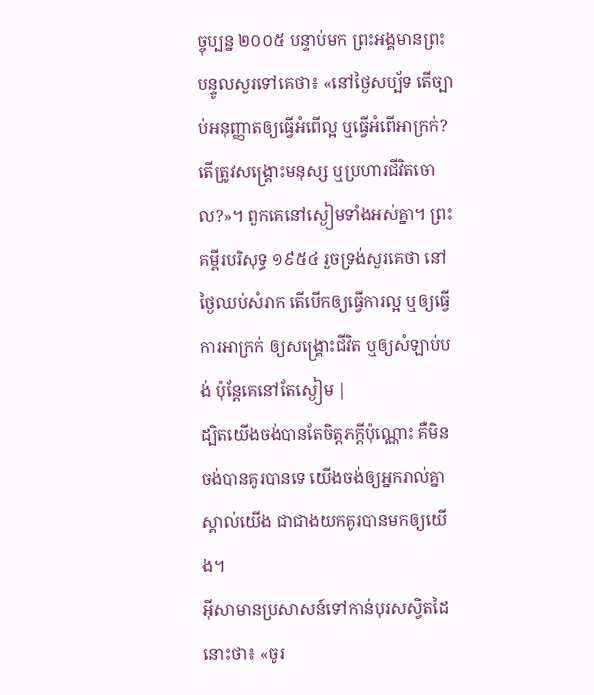ច្ចុប្បន្ន ២០០៥ បន្ទាប់មក ព្រះអង្គមានព្រះបន្ទូលសួរទៅគេថា៖ «នៅថ្ងៃសប្ប័ទ តើច្បាប់អនុញ្ញាតឲ្យធ្វើអំពើល្អ ឬធ្វើអំពើអាក្រក់? តើត្រូវសង្គ្រោះមនុស្ស ឬប្រហារជីវិតចោល?»។ ពួកគេនៅស្ងៀមទាំងអស់គ្នា។ ព្រះគម្ពីរបរិសុទ្ធ ១៩៥៤ រួចទ្រង់សួរគេថា នៅថ្ងៃឈប់សំរាក តើបើកឲ្យធ្វើការល្អ ឬឲ្យធ្វើការអាក្រក់ ឲ្យសង្គ្រោះជីវិត ឬឲ្យសំឡាប់បង់ ប៉ុន្តែគេនៅតែស្ងៀម |
ដ្បិតយើងចង់បានតែចិត្តភក្ដីប៉ុណ្ណោះ គឺមិនចង់បានគូរបានទេ យើងចង់ឲ្យអ្នករាល់គ្នាស្គាល់យើង ជាជាងយកគូរបានមកឲ្យយើង។
អ៊ីសាមានប្រសាសន៍ទៅកាន់បុរសស្វិតដៃនោះថា៖ «ចូរ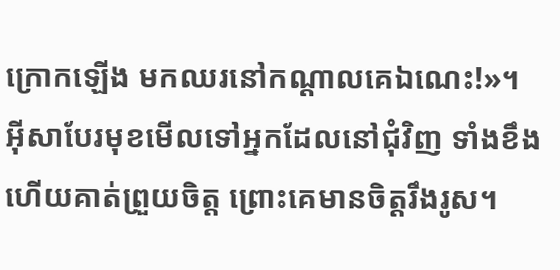ក្រោកឡើង មកឈរនៅកណ្ដាលគេឯណេះ!»។
អ៊ីសាបែរមុខមើលទៅអ្នកដែលនៅជុំវិញ ទាំងខឹង ហើយគាត់ព្រួយចិត្ត ព្រោះគេមានចិត្ដរឹងរូស។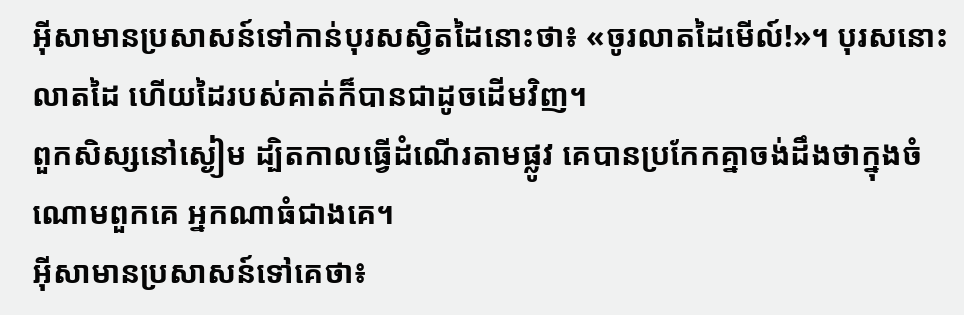អ៊ីសាមានប្រសាសន៍ទៅកាន់បុរសស្វិតដៃនោះថា៖ «ចូរលាតដៃមើល៍!»។ បុរសនោះលាតដៃ ហើយដៃរបស់គាត់ក៏បានជាដូចដើមវិញ។
ពួកសិស្សនៅស្ងៀម ដ្បិតកាលធ្វើដំណើរតាមផ្លូវ គេបានប្រកែកគ្នាចង់ដឹងថាក្នុងចំណោមពួកគេ អ្នកណាធំជាងគេ។
អ៊ីសាមានប្រសាសន៍ទៅគេថា៖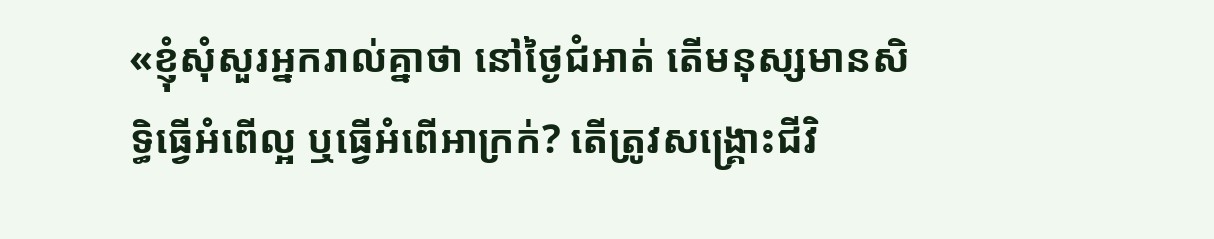«ខ្ញុំសុំសួរអ្នករាល់គ្នាថា នៅថ្ងៃជំអាត់ តើមនុស្សមានសិទ្ធិធ្វើអំពើល្អ ឬធ្វើអំពើអាក្រក់? តើត្រូវសង្គ្រោះជីវិ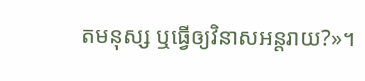តមនុស្ស ឬធ្វើឲ្យវិនាសអន្ដរាយ?»។